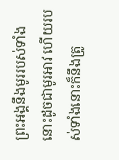ព្រះអង្គនឹងមូររបស់ទាំងនោះដូចជាមូរអាវ ហើយរបស់ទាំងនោះក៏នឹងត្រូ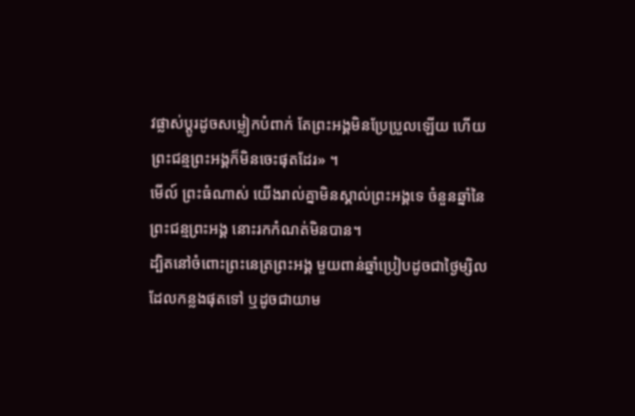វផ្លាស់ប្តូរដូចសម្លៀកបំពាក់ តែព្រះអង្គមិនប្រែប្រួលឡើយ ហើយព្រះជន្មព្រះអង្គក៏មិនចេះផុតដែរ» ។
មើល៍ ព្រះធំណាស់ យើងរាល់គ្នាមិនស្គាល់ព្រះអង្គទេ ចំនួនឆ្នាំនៃព្រះជន្មព្រះអង្គ នោះរកកំណត់មិនបាន។
ដ្បិតនៅចំពោះព្រះនេត្រព្រះអង្គ មួយពាន់ឆ្នាំប្រៀបដូចជាថ្ងៃម្សិល ដែលកន្លងផុតទៅ ឬដូចជាយាម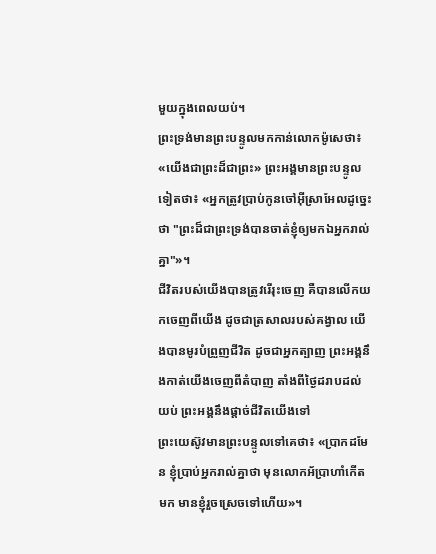មួយក្នុងពេលយប់។
ព្រះទ្រង់មានព្រះបន្ទូលមកកាន់លោកម៉ូសេថា៖ «យើងជាព្រះដ៏ជាព្រះ» ព្រះអង្គមានព្រះបន្ទូលទៀតថា៖ «អ្នកត្រូវប្រាប់កូនចៅអ៊ីស្រាអែលដូច្នេះថា "ព្រះដ៏ជាព្រះទ្រង់បានចាត់ខ្ញុំឲ្យមកឯអ្នករាល់គ្នា"»។
ជីវិតរបស់យើងបានត្រូវរើរុះចេញ គឺបានលើកយកចេញពីយើង ដូចជាត្រសាលរបស់គង្វាល យើងបានមូរបំព្រួញជីវិត ដូចជាអ្នកត្បាញ ព្រះអង្គនឹងកាត់យើងចេញពីតំបាញ តាំងពីថ្ងៃដរាបដល់យប់ ព្រះអង្គនឹងផ្តាច់ជីវិតយើងទៅ
ព្រះយេស៊ូវមានព្រះបន្ទូលទៅគេថា៖ «ប្រាកដមែន ខ្ញុំប្រាប់អ្នករាល់គ្នាថា មុនលោកអ័ប្រាហាំកើតមក មានខ្ញុំរួចស្រេចទៅហើយ»។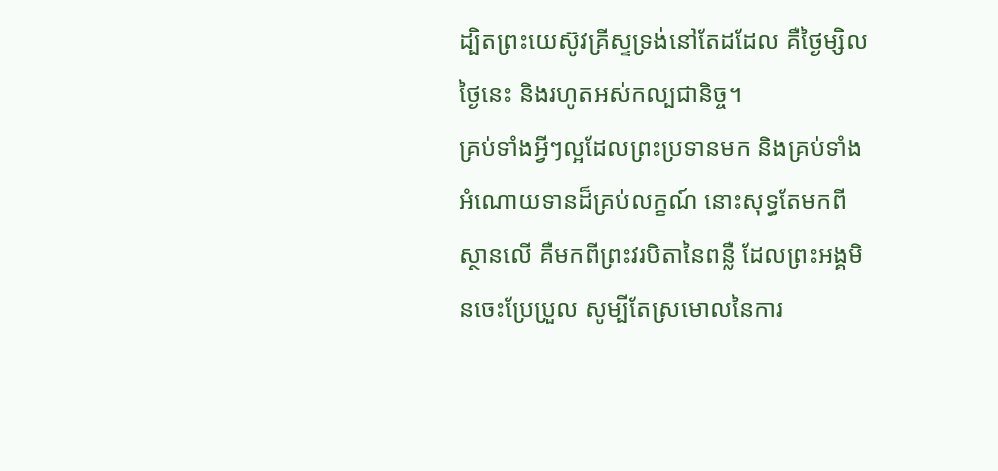ដ្បិតព្រះយេស៊ូវគ្រីស្ទទ្រង់នៅតែដដែល គឺថ្ងៃម្សិល ថ្ងៃនេះ និងរហូតអស់កល្បជានិច្ច។
គ្រប់ទាំងអ្វីៗល្អដែលព្រះប្រទានមក និងគ្រប់ទាំងអំណោយទានដ៏គ្រប់លក្ខណ៍ នោះសុទ្ធតែមកពីស្ថានលើ គឺមកពីព្រះវរបិតានៃពន្លឺ ដែលព្រះអង្គមិនចេះប្រែប្រួល សូម្បីតែស្រមោលនៃការ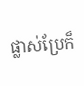ផ្លាស់ប្រែក៏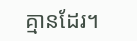គ្មានដែរ។